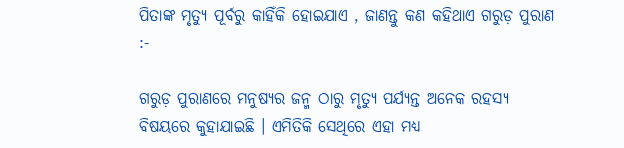ପିତାଙ୍କ ମୃତ୍ୟୁ ପୂର୍ବରୁ କାହିଁକି ହୋଇଯାଏ , ଜାଣନ୍ତୁ କଣ କହିଥାଏ ଗରୁଡ଼ ପୁରାଣ :-

ଗରୁଡ଼ ପୁରାଣରେ ମନୁଷ୍ୟର ଜନ୍ମ ଠାରୁ ମୃତ୍ୟୁ ପର୍ଯ୍ୟନ୍ତ ଅନେକ ରହସ୍ୟ ବିଷୟରେ କୁହାଯାଇଛି । ଏମିତିକି ସେଥିରେ ଏହା ମଧ୍ୟ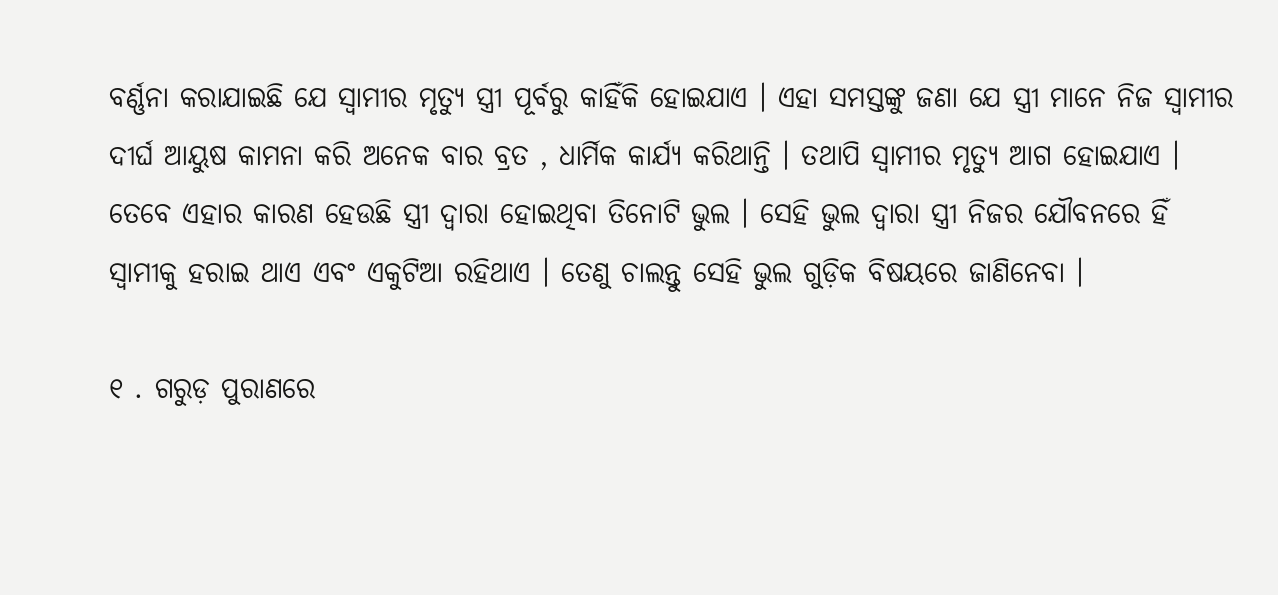ବର୍ଣ୍ଣନା କରାଯାଇଛି ଯେ ସ୍ୱାମୀର ମୃତ୍ୟୁ ସ୍ତ୍ରୀ ପୂର୍ବରୁ କାହିଁକି ହୋଇଯାଏ । ଏହା ସମସ୍ତଙ୍କୁ ଜଣା ଯେ ସ୍ତ୍ରୀ ମାନେ ନିଜ ସ୍ୱାମୀର ଦୀର୍ଘ ଆୟୁଷ କାମନା କରି ଅନେକ ବାର ବ୍ରତ , ଧାର୍ମିକ କାର୍ଯ୍ୟ କରିଥାନ୍ତି । ତଥାପି ସ୍ୱାମୀର ମୃତ୍ୟୁ ଆଗ ହୋଇଯାଏ । ତେବେ ଏହାର କାରଣ ହେଉଛି ସ୍ତ୍ରୀ ଦ୍ୱାରା ହୋଇଥିବା ତିନୋଟି ଭୁଲ । ସେହି ଭୁଲ ଦ୍ୱାରା ସ୍ତ୍ରୀ ନିଜର ଯୌବନରେ ହିଁ ସ୍ୱାମୀକୁ ହରାଇ ଥାଏ ଏବଂ ଏକୁଟିଆ ରହିଥାଏ । ତେଣୁ ଚାଲନ୍ତୁ ସେହି ଭୁଲ ଗୁଡ଼ିକ ବିଷୟରେ ଜାଣିନେବା ।

୧ . ଗରୁଡ଼ ପୁରାଣରେ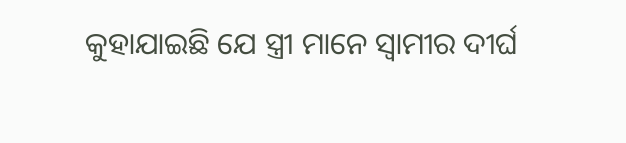କୁହାଯାଇଛି ଯେ ସ୍ତ୍ରୀ ମାନେ ସ୍ୱାମୀର ଦୀର୍ଘ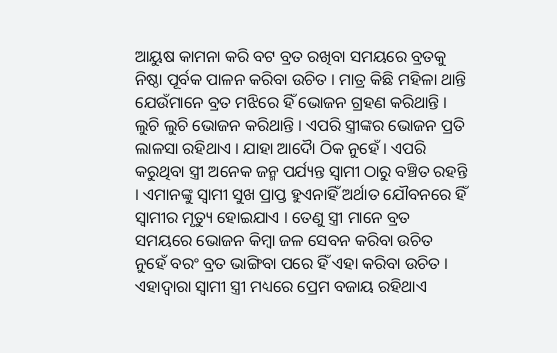ଆୟୁଷ କାମନା କରି ବଟ ବ୍ରତ ରଖିବା ସମୟରେ ବ୍ରତକୁ ନିଷ୍ଠା ପୂର୍ବକ ପାଳନ କରିବା ଉଚିତ । ମାତ୍ର କିଛି ମହିଳା ଥାନ୍ତି ଯେଉଁମାନେ ବ୍ରତ ମଝିରେ ହିଁ ଭୋଜନ ଗ୍ରହଣ କରିଥାନ୍ତି । ଲୁଚି ଲୁଚି ଭୋଜନ କରିଥାନ୍ତି । ଏପରି ସ୍ତ୍ରୀଙ୍କର ଭୋଜନ ପ୍ରତି ଲାଳସା ରହିଥାଏ । ଯାହା ଆଦୋୖ ଠିକ ନୁହେଁ । ଏପରି କରୁଥିବା ସ୍ତ୍ରୀ ଅନେକ ଜନ୍ମ ପର୍ଯ୍ୟନ୍ତ ସ୍ୱାମୀ ଠାରୁ ବଞ୍ଚିତ ରହନ୍ତି । ଏମାନଙ୍କୁ ସ୍ୱାମୀ ସୁଖ ପ୍ରାପ୍ତ ହୁଏନାହିଁ ଅର୍ଥାତ ଯୌବନରେ ହିଁ ସ୍ୱାମୀର ମୃତ୍ୟୁ ହୋଇଯାଏ । ତେଣୁ ସ୍ତ୍ରୀ ମାନେ ବ୍ରତ ସମୟରେ ଭୋଜନ କିମ୍ବା ଜଳ ସେବନ କରିବା ଉଚିତ ନୁହେଁ ବରଂ ବ୍ରତ ଭାଙ୍ଗିବା ପରେ ହିଁ ଏହା କରିବା ଉଚିତ । ଏହାଦ୍ବାରା ସ୍ୱାମୀ ସ୍ତ୍ରୀ ମଧ୍ୟରେ ପ୍ରେମ ବଜାୟ ରହିଥାଏ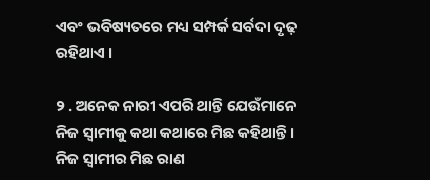ଏବଂ ଭବିଷ୍ୟତରେ ମଧ୍ୟ ସମ୍ପର୍କ ସର୍ବଦା ଦୃଢ଼ ରହିଥାଏ ।

୨ . ଅନେକ ନାରୀ ଏପରି ଥାନ୍ତି ଯେଉଁମାନେ ନିଜ ସ୍ୱାମୀକୁ କଥା କଥାରେ ମିଛ କହିଥାନ୍ତି । ନିଜ ସ୍ୱାମୀର ମିଛ ରାଣ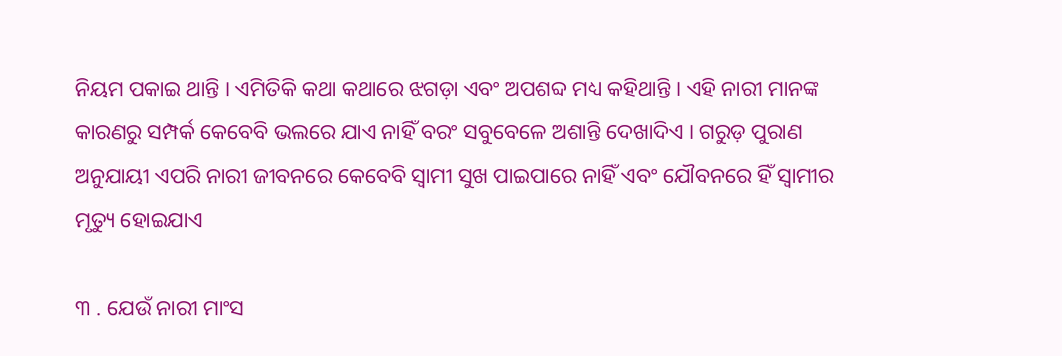ନିୟମ ପକାଇ ଥାନ୍ତି । ଏମିତିକି କଥା କଥାରେ ଝଗଡ଼ା ଏବଂ ଅପଶବ୍ଦ ମଧ୍ୟ କହିଥାନ୍ତି । ଏହି ନାରୀ ମାନଙ୍କ କାରଣରୁ ସମ୍ପର୍କ କେବେବି ଭଲରେ ଯାଏ ନାହିଁ ବରଂ ସବୁବେଳେ ଅଶାନ୍ତି ଦେଖାଦିଏ । ଗରୁଡ଼ ପୁରାଣ ଅନୁଯାୟୀ ଏପରି ନାରୀ ଜୀବନରେ କେବେବି ସ୍ୱାମୀ ସୁଖ ପାଇପାରେ ନାହିଁ ଏବଂ ଯୌବନରେ ହିଁ ସ୍ୱାମୀର ମୃତ୍ୟୁ ହୋଇଯାଏ

୩ . ଯେଉଁ ନାରୀ ମାଂସ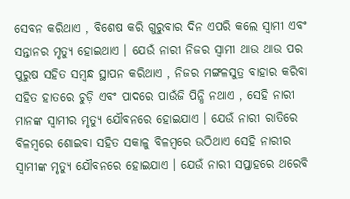ସେବନ କରିଥାଏ , ବିଶେଷ କରି ଗୁରୁବାର ଦିନ ଏପରି କଲେ ସ୍ୱାମୀ ଏବଂ ସନ୍ତାନର ମୃତ୍ୟୁ ହୋଇଥାଏ । ଯେଉଁ ନାରୀ ନିଜର ସ୍ୱାମୀ ଥାଉ ଥାଉ ପର ପୁରୁଷ ସହିତ ସମ୍ବନ୍ଧ ସ୍ଥାପନ କରିଥାଏ , ନିଜର ମଙ୍ଗଳସୁତ୍ର ବାହାର କରିବା ସହିତ ହାତରେ ଚୁଡ଼ି ଏବଂ ପାଦରେ ପାଉଁଜି ପିନ୍ଧି ନଥାଏ , ସେହି ନାରୀ ମାନଙ୍କ ସ୍ୱାମୀର ମୃତ୍ୟୁ ଯୌବନରେ ହୋଇଯାଏ । ଯେଉଁ ନାରୀ ରାତିରେ ବିଳମ୍ବରେ ଶୋଇବା ସହିତ ସକାଳୁ ବିଳମ୍ବରେ ଉଠିଥାଏ ସେହି ନାରୀର ସ୍ୱାମୀଙ୍କ ମୃତ୍ୟୁ ଯୌବନରେ ହୋଇଯାଏ । ଯେଉଁ ନାରୀ ସପ୍ତାହରେ ଥରେବି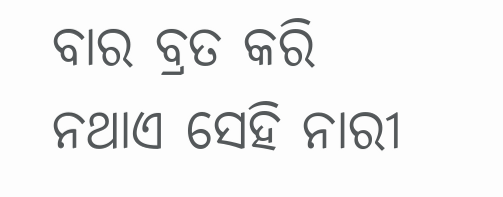ବାର ବ୍ରତ କରି ନଥାଏ ସେହି ନାରୀ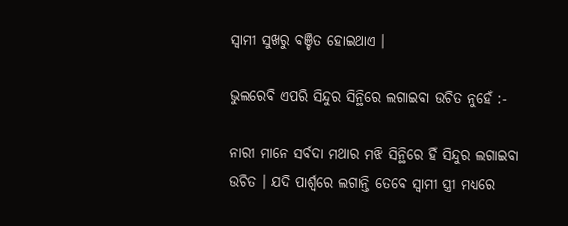ସ୍ୱାମୀ ସୁଖରୁ ବଞ୍ଚିତ ହୋଇଥାଏ ।

ଭୁଲରେବି ଏପରି ସିନ୍ଦୁର ସିନ୍ଥିରେ ଲଗାଇବା ଉଚିତ ନୁହେଁ :-

ନାରୀ ମାନେ ସର୍ବଦା ମଥାର ମଝି ସିନ୍ଥିରେ ହିଁ ସିନ୍ଦୁର ଲଗାଇବା ଉଚିତ । ଯଦି ପାର୍ଶ୍ଵରେ ଲଗାନ୍ତି ତେବେ ସ୍ୱାମୀ ସ୍ତ୍ରୀ ମଧ୍ୟରେ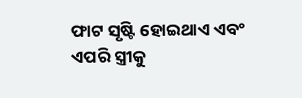ଫାଟ ସୃଷ୍ଟି ହୋଇଥାଏ ଏବଂ ଏପରି ସ୍ତ୍ରୀକୁ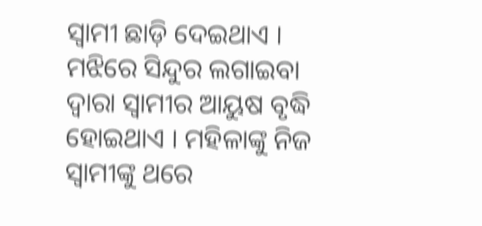ସ୍ୱାମୀ ଛାଡ଼ି ଦେଇଥାଏ । ମଝିରେ ସିନ୍ଦୁର ଲଗାଇବା ଦ୍ୱାରା ସ୍ୱାମୀର ଆୟୁଷ ବୃଦ୍ଧି ହୋଇଥାଏ । ମହିଳାଙ୍କୁ ନିଜ ସ୍ୱାମୀଙ୍କୁ ଥରେ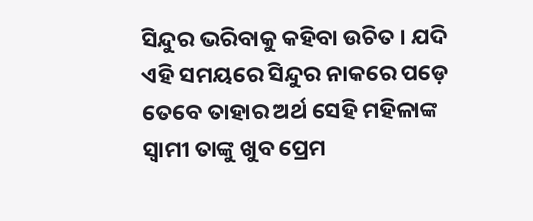ସିନ୍ଦୁର ଭରିବାକୁ କହିବା ଉଚିତ । ଯଦି ଏହି ସମୟରେ ସିନ୍ଦୁର ନାକରେ ପଡ଼େ ତେବେ ତାହାର ଅର୍ଥ ସେହି ମହିଳାଙ୍କ ସ୍ୱାମୀ ତାଙ୍କୁ ଖୁବ ପ୍ରେମ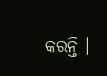କରନ୍ତି ।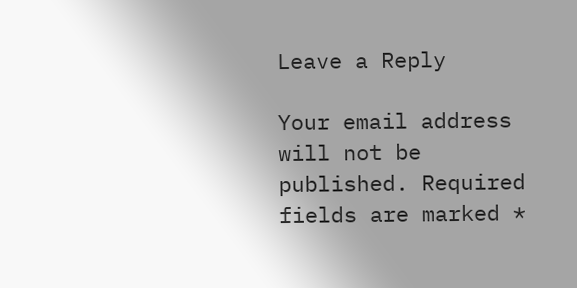Leave a Reply

Your email address will not be published. Required fields are marked *